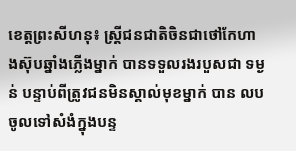ខេត្តព្រះសីហនុ៖ ស្ត្រីជនជាតិចិនជាថៅកែហាងស៊ុបឆ្នាំងភ្លើងម្នាក់ បានទទួលរងរបួសជា ទម្ងន់ បន្ទាប់ពីត្រូវជនមិនស្គាល់មុខម្នាក់ បាន លបចូលទៅសំងំក្នុងបន្ទ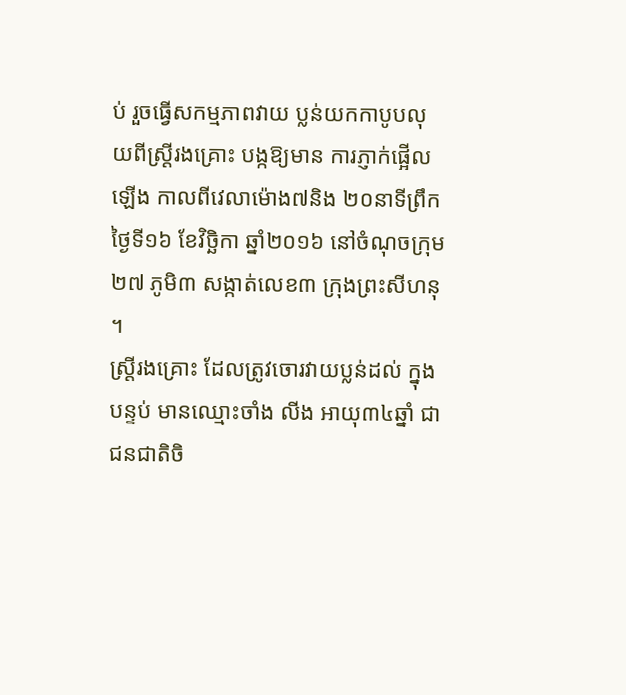ប់ រួចធ្វើសកម្មភាពវាយ ប្លន់យកកាបូបលុយពីស្ត្រីរងគ្រោះ បង្កឱ្យមាន ការភ្ញាក់ផ្អើលឡើង កាលពីវេលាម៉ោង៧និង ២០នាទីព្រឹកថ្ងៃទី១៦ ខែវិច្ឆិកា ឆ្នាំ២០១៦ នៅចំណុចក្រុម២៧ ភូមិ៣ សង្កាត់លេខ៣ ក្រុងព្រះសីហនុ ។
ស្ត្រីរងគ្រោះ ដែលត្រូវចោរវាយប្លន់ដល់ ក្នុងបន្ទប់ មានឈ្មោះចាំង លីង អាយុ៣៤ឆ្នាំ ជាជនជាតិចិ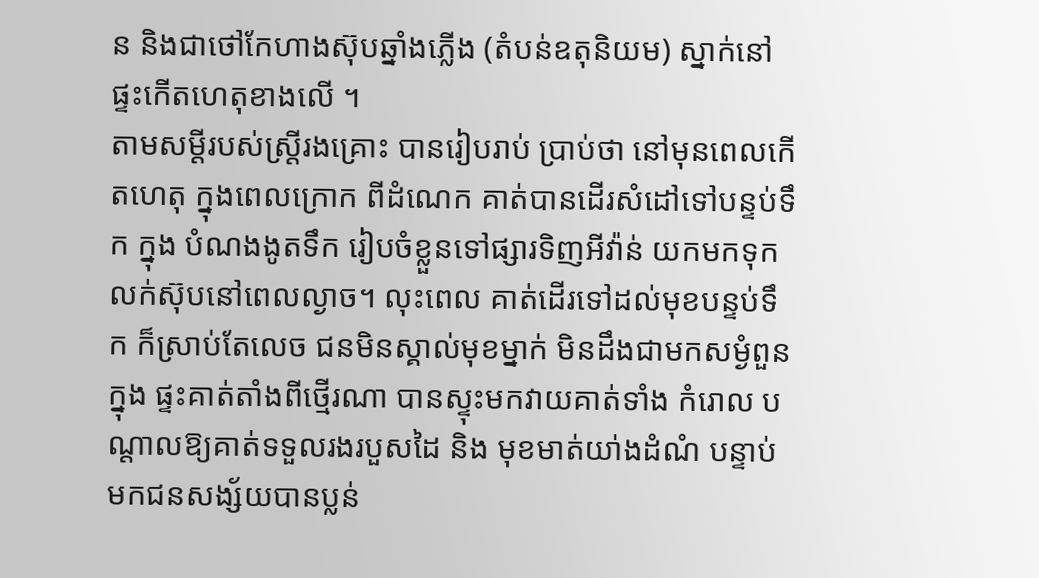ន និងជាថៅកែហាងស៊ុបឆ្នាំងភ្លើង (តំបន់ឧតុនិយម) ស្នាក់នៅផ្ទះកើតហេតុខាងលើ ។
តាមសម្តីរបស់ស្ត្រីរងគ្រោះ បានរៀបរាប់ ប្រាប់ថា នៅមុនពេលកើតហេតុ ក្នុងពេលក្រោក ពីដំណេក គាត់បានដើរសំដៅទៅបន្ទប់ទឹក ក្នុង បំណងងូតទឹក រៀបចំខ្លួនទៅផ្សារទិញអីវ៉ាន់ យកមកទុកលក់ស៊ុបនៅពេលល្ងាច។ លុះពេល គាត់ដើរទៅដល់មុខបន្ទប់ទឹក ក៏ស្រាប់តែលេច ជនមិនស្គាល់មុខម្នាក់ មិនដឹងជាមកសម្ងំពួនក្នុង ផ្ទះគាត់តាំងពីថ្មើរណា បានស្ទុះមកវាយគាត់ទាំង កំរោល បណ្តាលឱ្យគាត់ទទួលរងរបួសដៃ និង មុខមាត់យា់ងដំណំ បន្ទាប់មកជនសង្ស័យបានប្លន់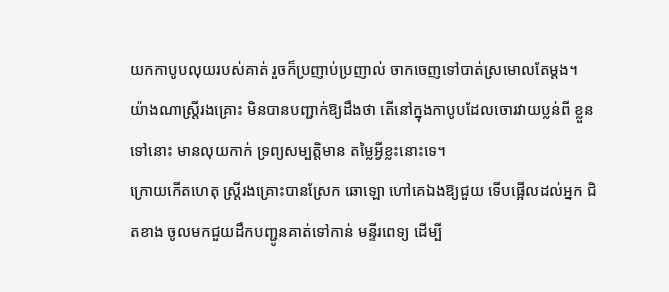យកកាបូបលុយរបស់គាត់ រួចក៏ប្រញាប់ប្រញាល់ ចាកចេញទៅបាត់ស្រមោលតែម្តង។
យ៉ាងណាស្ត្រីរងគ្រោះ មិនបានបញ្ជាក់ឱ្យដឹងថា តើនៅក្នុងកាបូបដែលចោរវាយប្លន់ពី ខ្លួនទៅនោះ មានលុយកាក់ ទ្រព្យសម្បត្តិមាន តម្លៃអ្វីខ្លះនោះទេ។
ក្រោយកើតហេតុ ស្ត្រីរងគ្រោះបានស្រែក ឆោឡោ ហៅគេឯងឱ្យជួយ ទើបផ្អើលដល់អ្នក ជិតខាង ចូលមកជួយដឹកបញ្ជូនគាត់ទៅកាន់ មន្ទីរពេទ្យ ដើម្បី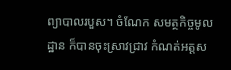ព្យាបាលរបួស។ ចំណែក សមត្ថកិច្ចមូលដ្ឋាន ក៏បានចុះស្រាវជ្រាវ កំណត់អត្តស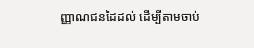ញ្ញាណជនដៃដល់ ដើម្បីតាមចាប់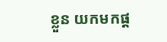ខ្លួន យកមកផ្ត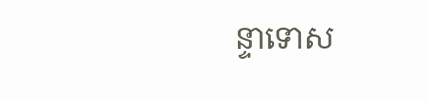ន្ទាទោស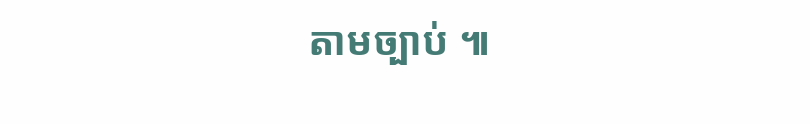តាមច្បាប់ ៕